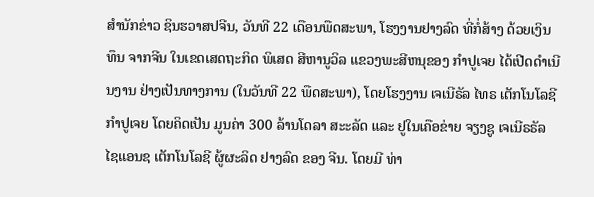ສຳນັກຂ່າວ ຊິນຮວາສປຈີນ, ວັນທີ 22 ເດືອນພືດສະພາ, ໂຮງງານຢາງລົດ ທີ່ກໍ່ສ້າງ ດ້ວຍເງິນທຶນ ຈາກຈີນ ໃນເຂດເສດຖະກິດ ພິເສດ ສີຫານູວິລ ແຂວງພະສີຫນຸຂອງ ກຳປູເຈຍ ໄດ້ເປີດດຳເນີນງານ ຢ່າງເປັນທາງການ (ໃນວັນທີ 22 ພືດສະພາ), ໂດຍໂຮງງານ ເຈເນີຣັລ ໄທຣ ເຕັກໂນໂລຊີ ກຳປູເຈຍ ໂດຍຄິດເປັນ ມູນຄ່າ 300 ລ້ານໂດລາ ສະະລັດ ແລະ ຢູໃນເຄືອຂ່າຍ ຈຽງຊູ ເຈເນີຣຣັລ ໄຊແອນຊ ເຕັກໂນໂລຊີ ຜູ້ຜະລິດ ຢາງລົດ ຂອງ ຈີນ. ໂດຍມີ ທ່າ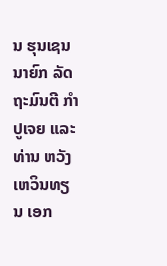ນ ຮຸນເຊນ ນາຍົກ ລັດຖະມົນຕີ ກຳປູເຈຍ ແລະ ທ່ານ ຫວັງເຫວິນທຽນ ເອກ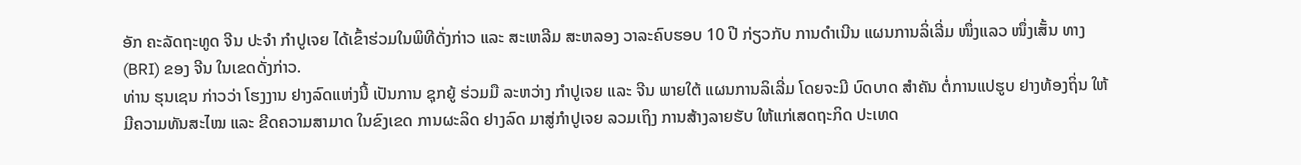ອັກ ຄະລັດຖະທູດ ຈີນ ປະຈຳ ກຳປູເຈຍ ໄດ້ເຂົ້າຮ່ວມໃນພິທີດັ່ງກ່າວ ແລະ ສະເຫລີມ ສະຫລອງ ວາລະຄົບຮອບ 10 ປີ ກ່ຽວກັບ ການດຳເນີນ ແຜນການລິ່ເລີ່ມ ໜຶ່ງແລວ ໜຶ່ງເສັ້ນ ທາງ (BRI) ຂອງ ຈີນ ໃນເຂດດັ່ງກ່າວ.
ທ່ານ ຮຸນເຊນ ກ່າວວ່າ ໂຮງງານ ຢາງລົດແຫ່ງນີ້ ເປັນການ ຊຸກຍູ້ ຮ່ວມມື ລະຫວ່າງ ກຳປູເຈຍ ແລະ ຈີນ ພາຍໃຕ້ ແຜນການລິເລີ່ມ ໂດຍຈະມີ ບົດບາດ ສຳຄັນ ຕໍ່ການແປຮູບ ຢາງທ້ອງຖິ່ນ ໃຫ້ມີຄວາມທັນສະໄໝ ແລະ ຂີດຄວາມສາມາດ ໃນຂົງເຂດ ການຜະລິດ ຢາງລົດ ມາສູ່ກຳປູເຈຍ ລວມເຖິງ ການສ້າງລາຍຮັບ ໃຫ້ແກ່ເສດຖະກິດ ປະເທດ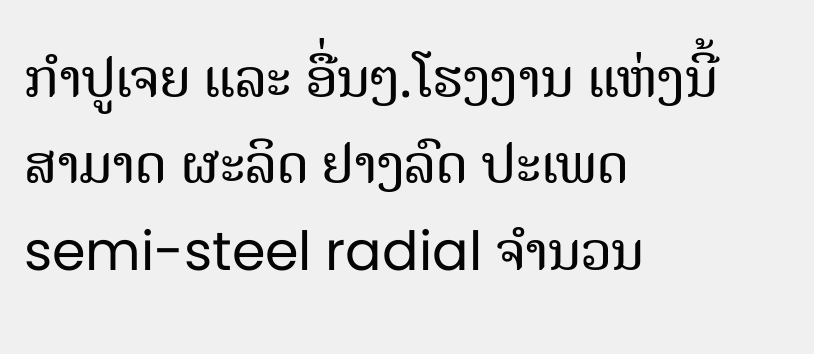ກຳປູເຈຍ ແລະ ອື່ນໆ.ໂຮງງານ ແຫ່ງນີ້ ສາມາດ ຜະລິດ ຢາງລົດ ປະເພດ semi-steel radial ຈຳນວນ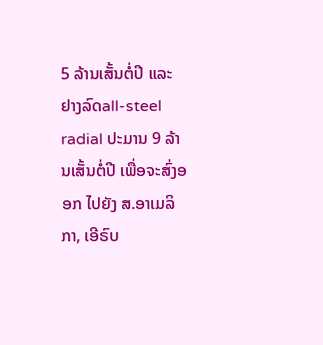5 ລ້ານເສັ້ນຕໍ່ປີ ແລະ ຢາງລົດall-steel radial ປະມານ 9 ລ້ານເສັ້ນຕໍ່ປີ ເພື່ອຈະສົ່ງອອກ ໄປຍັງ ສ.ອາເມລິກາ, ເອີຣົບ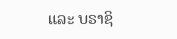ແລະ ບຣາຊິ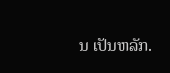ນ ເປັນຫລັກ.